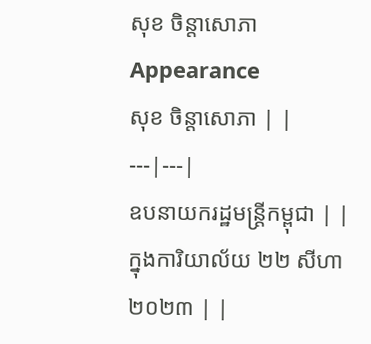សុខ ចិន្តាសោភា
Appearance
សុខ ចិន្តាសោភា | |
---|---|
ឧបនាយករដ្ឋមន្ត្រីកម្ពុជា | |
ក្នុងការិយាល័យ ២២ សីហា ២០២៣ | |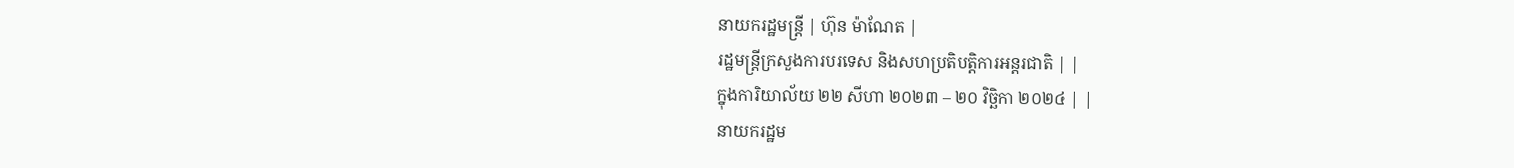នាយករដ្ឋមន្ត្រី | ហ៊ុន ម៉ាណែត |
រដ្ឋមន្ត្រីក្រសួងការបរទេស និងសហប្រតិបត្តិការអន្តរជាតិ | |
ក្នុងការិយាល័យ ២២ សីហា ២០២៣ – ២០ វិច្ឆិកា ២០២៤ | |
នាយករដ្ឋម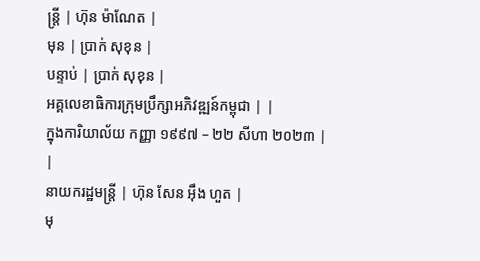ន្ត្រី | ហ៊ុន ម៉ាណែត |
មុន | ប្រាក់ សុខុន |
បន្ទាប់ | ប្រាក់ សុខុន |
អគ្គលេខាធិការក្រុមប្រឹក្សាអភិវឌ្ឍន៍កម្ពុជា | |
ក្នុងការិយាល័យ កញ្ញា ១៩៩៧ – ២២ សីហា ២០២៣ | |
នាយករដ្ឋមន្ត្រី | ហ៊ុន សែន អ៊ឹង ហួត |
មុ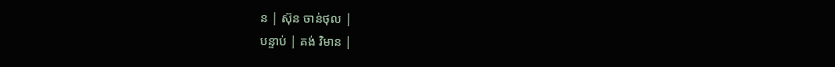ន | ស៊ុន ចាន់ថុល |
បន្ទាប់ | គង់ វិមាន |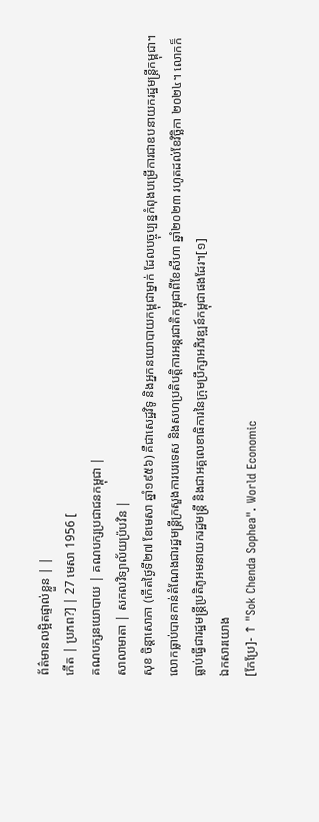ព័ត៌មានលម្អិតផ្ទាល់ខ្លួន | |
កើត | ប្រភព?] | 27 មេសា 1956 [
គណបក្សនយោបាយ | គណបក្សប្រជាជនកម្ពុជា |
សាលាមាតា | សកលវិទ្យាល័យប្រ៉បវិន |
សុខ ចិន្តាសោភា (កើតថ្ងៃទី២៧ ខែមេសា ឆ្នាំ១៩៥៦) គឺជាសេដ្ឋវិទូ និងអ្នកនយោបាយកម្ពុជាម្នាក់ ដែលបច្ចុប្បន្នកំពុងបម្រើការជាឧបនាយករដ្ឋមន្ត្រីកម្ពុជា។ លោកធ្លាប់បានកាន់តំណែងជារដ្ឋមន្ត្រីក្រសួងការបរទេស និងសហប្រតិបត្តិការអន្តរជាតិកម្ពុជាពីខែសីហា ឆ្នាំ២០២៣ រហូតដល់ខែវិច្ឆិកា ២០២៤។ លោកក៏ធ្លាប់ធ្វើជារដ្ឋមន្ត្រីប្រតិភូអមនាយករដ្ឋមន្ត្រី និងជាអគ្គលេខាធិការនៃក្រុមប្រឹក្សាអភិវឌ្ឍន៍កម្ពុជាផងដែរ។[១]
ឯកសារយោង
[កែប្រែ]- ↑ "Sok Chenda Sophea". World Economic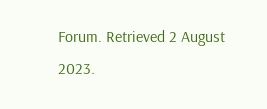Forum. Retrieved 2 August 2023.